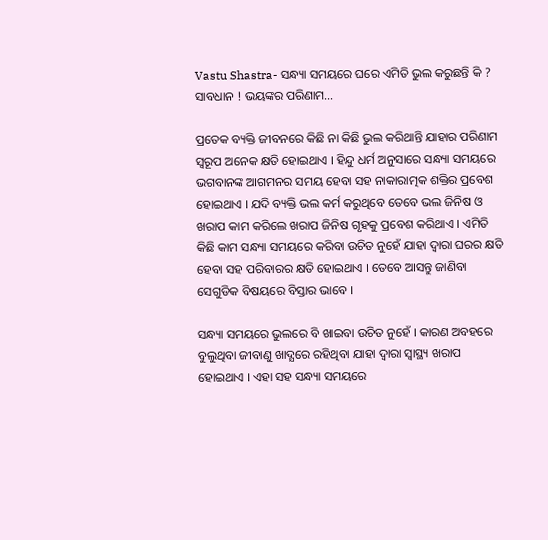Vastu Shastra- ସନ୍ଧ୍ୟା ସମୟରେ ଘରେ ଏମିତି ଭୁଲ କରୁଛନ୍ତି କି ? ସାବଧାନ ! ଭୟଙ୍କର ପରିଣାମ…

ପ୍ରତେକ ବ୍ୟକ୍ତି ଜୀବନରେ କିଛି ନା କିଛି ଭୁଲ କରିଥାନ୍ତି ଯାହାର ପରିଣାମ ସ୍ୱରୂପ ଅନେକ କ୍ଷତି ହୋଇଥାଏ । ହିନ୍ଦୁ ଧର୍ମ ଅନୁସାରେ ସନ୍ଧ୍ୟା ସମୟରେ ଭଗବାନଙ୍କ ଆଗମନର ସମୟ ହେବା ସହ ନାକାରାତ୍ମକ ଶକ୍ତିର ପ୍ରବେଶ ହୋଇଥାଏ । ଯଦି ବ୍ୟକ୍ତି ଭଲ କର୍ମ କରୁଥିବେ ତେବେ ଭଲ ଜିନିଷ ଓ ଖରାପ କାମ କରିଲେ ଖରାପ ଜିନିଷ ଗୃହକୁ ପ୍ରବେଶ କରିଥାଏ । ଏମିତି କିଛି କାମ ସନ୍ଧ୍ୟା ସମୟରେ କରିବା ଉଚିତ ନୁହେଁ ଯାହା ଦ୍ଵାରା ଘରର କ୍ଷତି ହେବା ସହ ପରିବାରର କ୍ଷତି ହୋଇଥାଏ । ତେବେ ଆସନ୍ତୁ ଜାଣିବା ସେଗୁଡିକ ବିଷୟରେ ବିସ୍ତାର ଭାବେ ।

ସନ୍ଧ୍ୟା ସମୟରେ ଭୁଲରେ ବି ଖାଇବା ଉଚିତ ନୁହେଁ । କାରଣ ଅବହରେ ବୁଲୁଥିବା ଜୀବାଣୁ ଖାଦ୍ଯରେ ରହିଥିବା ଯାହା ଦ୍ଵାରା ସ୍ୱାସ୍ଥ୍ୟ ଖରାପ ହୋଇଥାଏ । ଏହା ସହ ସନ୍ଧ୍ୟା ସମୟରେ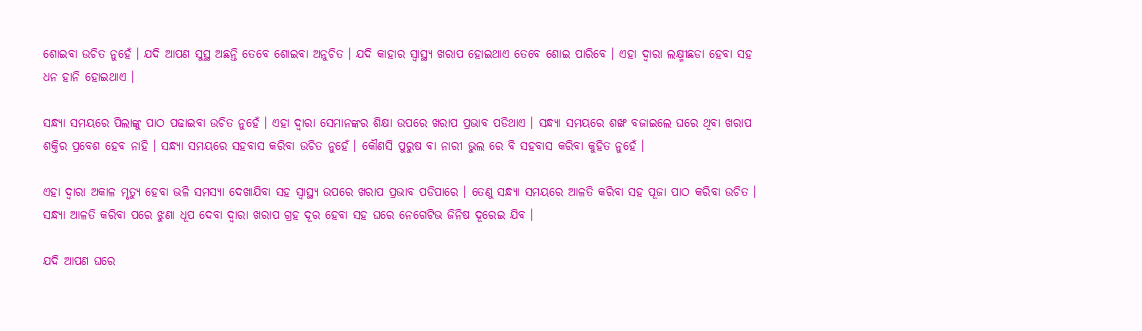ଶୋଇବା ଉଚିତ ନୁହେଁ । ଯଦି ଆପଣ ସୁସ୍ଥ ଅଛନ୍ତି ତେବେ ଶୋଇବା ଅନୁଚିତ । ଯଦି କାହାର ସ୍ୱାସ୍ଥ୍ୟ ଖରାପ ହୋଇଥାଏ ତେବେ ଶୋଇ ପାରିବେ । ଏହା ଦ୍ଵାରା ଲକ୍ଷ୍ମୀଛଡା ହେବା ସହ ଧନ ହାନି ହୋଇଥାଏ ।

ସନ୍ଧ୍ୟା ସମୟରେ ପିଲାଙ୍କୁ ପାଠ ପଢାଇବା ଉଚିତ ନୁହେଁ । ଏହା ଦ୍ଵାରା ସେମାନଙ୍କର ଶିକ୍ଷା ଉପରେ ଖରାପ ପ୍ରଭାବ ପଡିଥାଏ । ସନ୍ଧ୍ୟା ସମୟରେ ଶଙ୍ଖ ବଜାଇଲେ ଘରେ ଥିବା ଖରାପ ଶକ୍ତିର ପ୍ରବେଶ ହେବ ନାହି । ସନ୍ଧ୍ୟା ସମୟରେ ସହବାସ କରିବା ଉଚିତ ନୁହେଁ । କୌଣସି ପୁରୁଷ ବା ନାରୀ ଭୁଲ ରେ ବି ସହବାସ କରିବା କୁହିତ ନୁହେଁ ।

ଏହା ଦ୍ଵାରା ଅକାଳ ମୃତ୍ୟୁ ହେବା ଭଳି ସମସ୍ଯା ଦେଖାଯିବା ସହ ସ୍ୱାସ୍ଥ୍ୟ ଉପରେ ଖରାପ ପ୍ରଭାବ ପଡିପାରେ । ତେଣୁ ସନ୍ଧ୍ୟା ସମୟରେ ଆଳତି କରିବା ସହ ପୂଜା ପାଠ କରିବା ଉଚିତ । ସନ୍ଧ୍ୟା ଆଳତି କରିବା ପରେ ଝୁଣା ଧୂପ ଦେବା ଦ୍ଵାରା ଖରାପ ଗ୍ରହ ଦୂର ହେବା ସହ ଘରେ ନେଗେଟିଭ ଜିନିଷ ଦୂରେଇ ଯିବ ।

ଯଦି ଆପଣ ଘରେ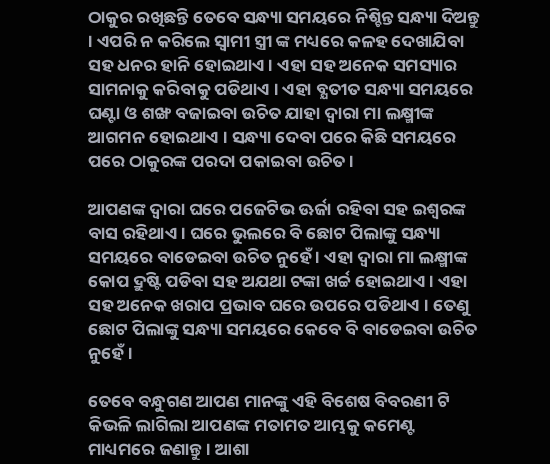ଠାକୁର ରଖିଛନ୍ତି ତେବେ ସନ୍ଧ୍ୟା ସମୟରେ ନିଶ୍ଚିନ୍ତ ସନ୍ଧ୍ୟା ଦିଅନ୍ତୁ । ଏପରି ନ କରିଲେ ସ୍ଵାମୀ ସ୍ତ୍ରୀ ଙ୍କ ମଧ୍ୟରେ କଳହ ଦେଖାଯିବା ସହ ଧନର ହାନି ହୋଇଥାଏ । ଏହା ସହ ଅନେକ ସମସ୍ୟାର ସାମନାକୁ କରିବାକୁ ପଡିଥାଏ । ଏହା ବ୍ଯତୀତ ସନ୍ଧ୍ୟା ସମୟରେ ଘଣ୍ଟା ଓ ଶଙ୍ଖ ବଜାଇବା ଉଚିତ ଯାହା ଦ୍ଵାରା ମା ଲକ୍ଷ୍ମୀଙ୍କ ଆଗମନ ହୋଇଥାଏ । ସନ୍ଧ୍ୟା ଦେବା ପରେ କିଛି ସମୟରେ ପରେ ଠାକୁରଙ୍କ ପରଦା ପକାଇବା ଉଚିତ ।

ଆପଣଙ୍କ ଦ୍ଵାରା ଘରେ ପଜେଟିଭ ଊର୍ଜା ରହିବା ସହ ଇଶ୍ଵରଙ୍କ ବାସ ରହିଥାଏ । ଘରେ ଭୁଲରେ ବି ଛୋଟ ପିଲାଙ୍କୁ ସନ୍ଧ୍ୟା ସମୟରେ ବାଡେଇବା ଉଚିତ ନୁହେଁ । ଏହା ଦ୍ଵାରା ମା ଲକ୍ଷ୍ମୀଙ୍କ କୋପ ଦ୍ରୁଷ୍ଟି ପଡିବା ସହ ଅଯଥା ଟଙ୍କା ଖର୍ଚ୍ଚ ହୋଇଥାଏ । ଏହା ସହ ଅନେକ ଖରାପ ପ୍ରଭାବ ଘରେ ଉପରେ ପଡିଥାଏ । ତେଣୁ ଛୋଟ ପିଲାଙ୍କୁ ସନ୍ଧ୍ୟା ସମୟରେ କେବେ ବି ବାଡେଇବା ଉଚିତ ନୁହେଁ ।

ତେବେ ବନ୍ଧୁଗଣ ଆପଣ ମାନଙ୍କୁ ଏହି ବିଶେଷ ବିବରଣୀ ଟି କିଭଳି ଲାଗିଲା ଆପଣଙ୍କ ମତାମତ ଆମ୍ଭକୁ କମେଣ୍ଟ ମାଧ୍ୟମରେ ଜଣାନ୍ତୁ । ଆଶା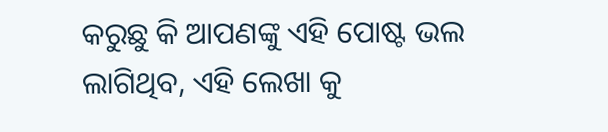କରୁଛୁ କି ଆପଣଙ୍କୁ ଏହି ପୋଷ୍ଟ ଭଲ ଲାଗିଥିବ, ଏହି ଲେଖା କୁ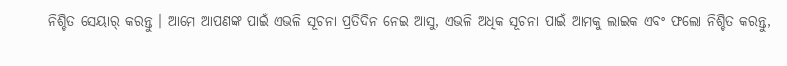ନିଶ୍ଚିତ ସେୟାର୍ କରନ୍ତୁ । ଆମେ ଆପଣଙ୍କ ପାଇଁ ଏଭଳି ସୂଚନା ପ୍ରତିଦିନ ନେଇ ଆସୁ, ଏଭଳି ଅଧିକ ସୂଚନା ପାଇଁ ଆମକୁ ଲାଇକ ଏବଂ ଫଲୋ ନିଶ୍ଚିତ କରନ୍ତୁ,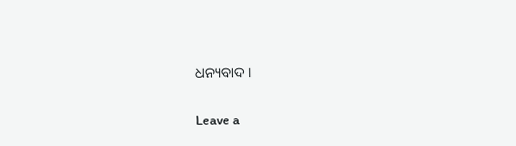ଧନ୍ୟବାଦ ।

Leave a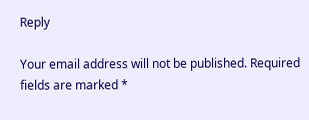Reply

Your email address will not be published. Required fields are marked *